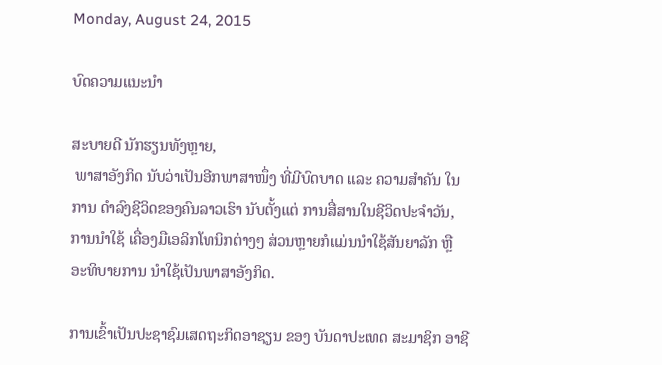Monday, August 24, 2015

ບົດຄວາມແນະນໍາ

ສະບາຍດີ ນັກຮຽນທັງຫຼາຍ,
 ພາສາອັງກິດ ນັບວ່າເປັນອີກພາສາໜຶ່ງ ທີ່ມີບົດບາດ ແລະ ຄວາມສໍາຄັນ ໃນການ ດໍາລົງຊີວິດຂອງຄົນລາວເຮົາ ນັບຕັ້ງແຕ່ ການສື່ສານໃນຊີວິດປະຈໍາວັນ, ການນໍາໃຊ້ ເຄື່ອງມືເອລິກໂທນິກຕ່າງໆ ສ່ວນຫຼາຍກໍແມ່ນນໍາໃຊ້ສັນຍາລັກ ຫຼື ອະທິບາຍການ ນໍາໃຊ້ເປັນພາສາອັງກິດ.

ການເຂົ້າເປັນປະຊາຊົມເສດຖະກິດອາຊຽນ ຂອງ ບັນດາປະເທດ ສະມາຊິກ ອາຊີ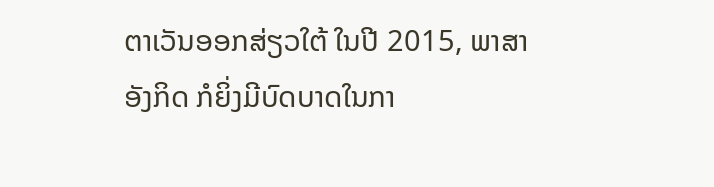ຕາເວັນອອກສ່ຽວໃຕ້ ໃນປີ 2015, ພາສາອັງກິດ ກໍຍິ່ງມີບົດບາດໃນກາ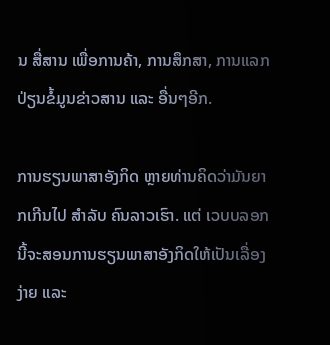ນ ສື່ສານ ເພື່ອການຄ້າ, ການສຶກສາ, ການແລກປ່ຽນຂໍ້ມູນຂ່າວສານ ແລະ ອື່ນໆອີກ.

ການຮຽນພາສາອັງກິດ ຫຼາຍທ່ານຄິດວ່າມັນຍາກເກີນໄປ ສໍາລັບ ຄົນລາວເຮົາ. ແຕ່ ເວບບລອກ ນີ້ຈະສອນການຮຽນພາສາອັງກິດໃຫ້ເປັນເລື່ອງງ່າຍ ແລະ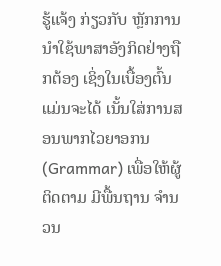ຮູ້ແຈ້ງ ກ່ຽວກັບ ຫຼັກການນໍາໃຊ້ພາສາອັງກິດຢ່າງຖືກຕ້ອງ ເຊິ່ງໃນເບື້ອງຕົ້ນ ແມ່ນຈະໄດ້ ເນັ້ນໃສ່ການສອນພາກໄວຍາອກນ (Grammar) ເພື່ອໃຫ້ຜູ້ຕິດຕາມ ມີພື້ນຖານ ຈໍານວນ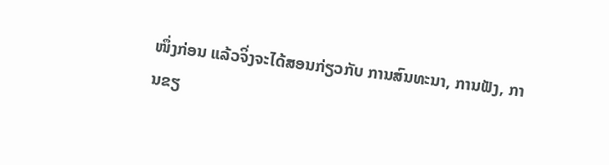ໜຶ່ງກ່ອນ ແລ້ວຈິ່ງຈະໄດ້ສອນກ່ຽວກັບ ການສົນທະນາ, ການຟັງ, ການຂຽ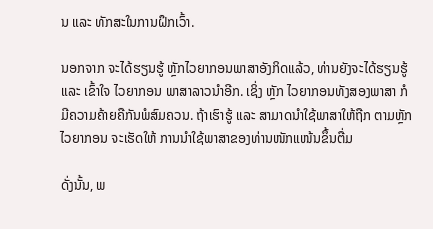ນ ແລະ ທັກສະໃນການຝຶກເວົ້າ.

ນອກຈາກ ຈະໄດ້ຮຽນຮູ້ ຫຼັກໄວຍາກອນພາສາອັງກິດແລ້ວ, ທ່ານຍັງຈະໄດ້ຮຽນຮູ້ ແລະ ເຂົ້າໃຈ ໄວຍາກອນ ພາສາລາວນໍາອີກ. ເຊິ່ງ ຫຼັກ ໄວຍາກອນທັງສອງພາສາ ກໍມີຄວາມຄ້າຍຄືກັນພໍສົມຄວນ. ຖ້າເຮົາຮູ້ ແລະ ສາມາດນໍາໃຊ້ພາສາໃຫ້ຖືກ ຕາມຫຼັກໄວຍາກອນ ຈະເຮັດໃຫ້ ການນໍາໃຊ້ພາສາຂອງທ່ານໜັກແໜ້ນຂຶ້ນຕື່ມ

ດັ່ງນັ້ນ, ພ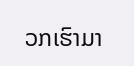ວກເຮົາມາ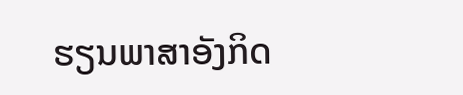ຮຽນພາສາອັງກິດ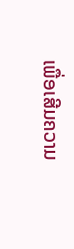ເພື່ອເສີມຄວາມ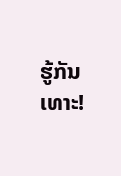ຮູ້ກັນເທາະ!